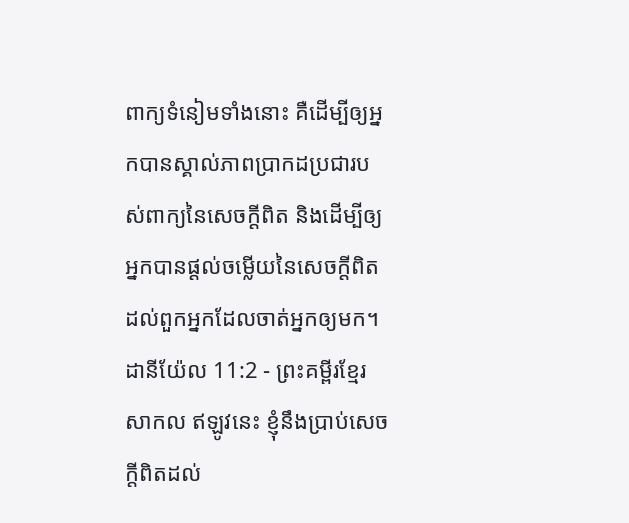ពាក្យទំនៀមទាំងនោះ គឺដើម្បីឲ្យអ្នកបានស្គាល់ភាពប្រាកដប្រជារបស់ពាក្យនៃសេចក្ដីពិត និងដើម្បីឲ្យអ្នកបានផ្ដល់ចម្លើយនៃសេចក្ដីពិតដល់ពួកអ្នកដែលចាត់អ្នកឲ្យមក។
ដានីយ៉ែល 11:2 - ព្រះគម្ពីរខ្មែរសាកល ឥឡូវនេះ ខ្ញុំនឹងប្រាប់សេចក្ដីពិតដល់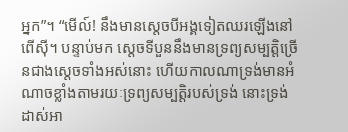អ្នក”។ “មើល៍! នឹងមានស្ដេចបីអង្គទៀតឈរឡើងនៅពើស៊ី។ បន្ទាប់មក ស្ដេចទីបួននឹងមានទ្រព្យសម្បត្តិច្រើនជាងស្ដេចទាំងអស់នោះ ហើយកាលណាទ្រង់មានអំណាចខ្លាំងតាមរយៈទ្រព្យសម្បត្តិរបស់ទ្រង់ នោះទ្រង់ដាស់អា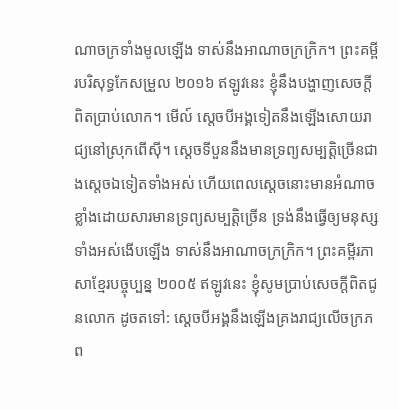ណាចក្រទាំងមូលឡើង ទាស់នឹងអាណាចក្រក្រិក។ ព្រះគម្ពីរបរិសុទ្ធកែសម្រួល ២០១៦ ឥឡូវនេះ ខ្ញុំនឹងបង្ហាញសេចក្ដីពិតប្រាប់លោក។ មើល៍ ស្តេចបីអង្គទៀតនឹងឡើងសោយរាជ្យនៅស្រុកពើស៊ី។ ស្តេចទីបួននឹងមានទ្រព្យសម្បត្តិច្រើនជាងស្ដេចឯទៀតទាំងអស់ ហើយពេលស្ដេចនោះមានអំណាចខ្លាំងដោយសារមានទ្រព្យសម្បត្តិច្រើន ទ្រង់នឹងធ្វើឲ្យមនុស្សទាំងអស់ងើបឡើង ទាស់នឹងអាណាចក្រក្រិក។ ព្រះគម្ពីរភាសាខ្មែរបច្ចុប្បន្ន ២០០៥ ឥឡូវនេះ ខ្ញុំសូមប្រាប់សេចក្ដីពិតជូនលោក ដូចតទៅ: ស្ដេចបីអង្គនឹងឡើងគ្រងរាជ្យលើចក្រភព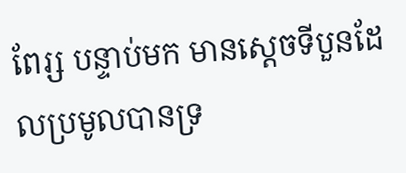ពែរ្ស បន្ទាប់មក មានស្ដេចទីបួនដែលប្រមូលបានទ្រ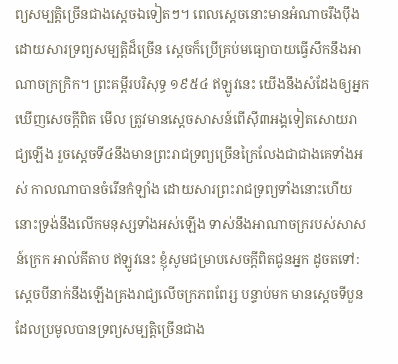ព្យសម្បត្តិច្រើនជាងស្ដេចឯទៀតៗ។ ពេលស្ដេចនោះមានអំណាចរឹងប៉ឹង ដោយសារទ្រព្យសម្បត្តិដ៏ច្រើន ស្ដេចក៏ប្រើគ្រប់មធ្យោបាយធ្វើសឹកនឹងអាណាចក្រក្រិក។ ព្រះគម្ពីរបរិសុទ្ធ ១៩៥៤ ឥឡូវនេះ យើងនឹងសំដែងឲ្យអ្នកឃើញសេចក្ដីពិត មើល ត្រូវមានស្តេចសាសន៍ពើស៊ី៣អង្គទៀតសោយរាជ្យឡើង រួចស្តេចទី៤នឹងមានព្រះរាជទ្រព្យច្រើនក្រៃលែងជាជាងគេទាំងអស់ កាលណាបានចំរើនកំឡាំង ដោយសារព្រះរាជទ្រព្យទាំងនោះហើយ នោះទ្រង់នឹងលើកមនុស្សទាំងអស់ឡើង ទាស់នឹងអាណាចក្ររបស់សាសន៍ក្រេក អាល់គីតាប ឥឡូវនេះ ខ្ញុំសូមជម្រាបសេចក្ដីពិតជូនអ្នក ដូចតទៅ: ស្ដេចបីនាក់នឹងឡើងគ្រងរាជ្យលើចក្រភពពែរ្ស បន្ទាប់មក មានស្ដេចទីបួនដែលប្រមូលបានទ្រព្យសម្បត្តិច្រើនជាង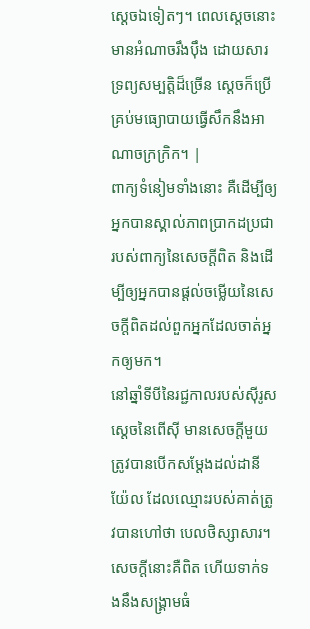ស្ដេចឯទៀតៗ។ ពេលស្ដេចនោះមានអំណាចរឹងប៉ឹង ដោយសារទ្រព្យសម្បត្តិដ៏ច្រើន ស្ដេចក៏ប្រើគ្រប់មធ្យោបាយធ្វើសឹកនឹងអាណាចក្រក្រិក។ |
ពាក្យទំនៀមទាំងនោះ គឺដើម្បីឲ្យអ្នកបានស្គាល់ភាពប្រាកដប្រជារបស់ពាក្យនៃសេចក្ដីពិត និងដើម្បីឲ្យអ្នកបានផ្ដល់ចម្លើយនៃសេចក្ដីពិតដល់ពួកអ្នកដែលចាត់អ្នកឲ្យមក។
នៅឆ្នាំទីបីនៃរជ្ជកាលរបស់ស៊ីរូសស្ដេចនៃពើស៊ី មានសេចក្ដីមួយត្រូវបានបើកសម្ដែងដល់ដានីយ៉ែល ដែលឈ្មោះរបស់គាត់ត្រូវបានហៅថា បេលថិស្សាសារ។ សេចក្ដីនោះគឺពិត ហើយទាក់ទងនឹងសង្គ្រាមធំ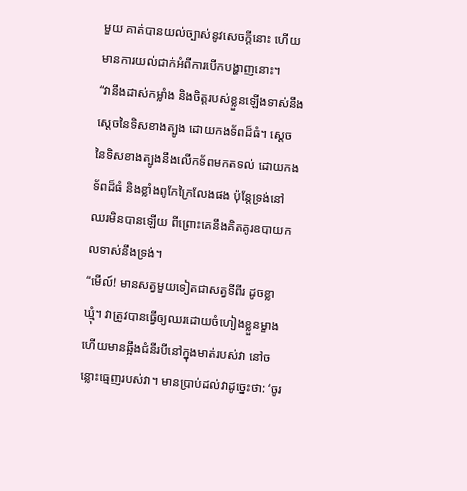មួយ គាត់បានយល់ច្បាស់នូវសេចក្ដីនោះ ហើយមានការយល់ជាក់អំពីការបើកបង្ហាញនោះ។
“វានឹងដាស់កម្លាំង និងចិត្តរបស់ខ្លួនឡើងទាស់នឹងស្ដេចនៃទិសខាងត្បូង ដោយកងទ័ពដ៏ធំ។ ស្ដេចនៃទិសខាងត្បូងនឹងលើកទ័ពមកតទល់ ដោយកងទ័ពដ៏ធំ និងខ្លាំងពូកែក្រៃលែងផង ប៉ុន្តែទ្រង់នៅឈរមិនបានឡើយ ពីព្រោះគេនឹងគិតគូរឧបាយកលទាស់នឹងទ្រង់។
“មើល៍! មានសត្វមួយទៀតជាសត្វទីពីរ ដូចខ្លាឃ្មុំ។ វាត្រូវបានធ្វើឲ្យឈរដោយចំហៀងខ្លួនម្ខាង ហើយមានឆ្អឹងជំនីរបីនៅក្នុងមាត់របស់វា នៅចន្លោះធ្មេញរបស់វា។ មានបា្រប់ដល់វាដូច្នេះថា: ‘ចូរ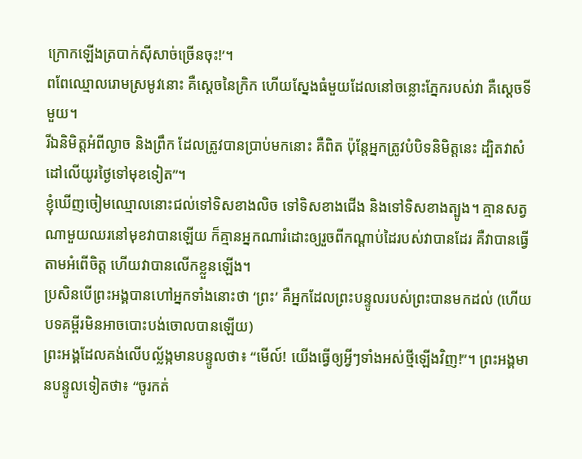ក្រោកឡើងត្របាក់ស៊ីសាច់ច្រើនចុះ!’។
ពពែឈ្មោលរោមស្រមូវនោះ គឺស្ដេចនៃក្រិក ហើយស្នែងធំមួយដែលនៅចន្លោះភ្នែករបស់វា គឺស្ដេចទីមួយ។
រីឯនិមិត្តអំពីល្ងាច និងព្រឹក ដែលត្រូវបានប្រាប់មកនោះ គឺពិត ប៉ុន្តែអ្នកត្រូវបំបិទនិមិត្តនេះ ដ្បិតវាសំដៅលើយូរថ្ងៃទៅមុខទៀត”។
ខ្ញុំឃើញចៀមឈ្មោលនោះជល់ទៅទិសខាងលិច ទៅទិសខាងជើង និងទៅទិសខាងត្បូង។ គ្មានសត្វណាមួយឈរនៅមុខវាបានឡើយ ក៏គ្មានអ្នកណារំដោះឲ្យរួចពីកណ្ដាប់ដៃរបស់វាបានដែរ គឺវាបានធ្វើតាមអំពើចិត្ត ហើយវាបានលើកខ្លួនឡើង។
ប្រសិនបើព្រះអង្គបានហៅអ្នកទាំងនោះថា ‘ព្រះ’ គឺអ្នកដែលព្រះបន្ទូលរបស់ព្រះបានមកដល់ (ហើយបទគម្ពីរមិនអាចបោះបង់ចោលបានឡើយ)
ព្រះអង្គដែលគង់លើបល្ល័ង្កមានបន្ទូលថា៖ “មើល៍! យើងធ្វើឲ្យអ្វីៗទាំងអស់ថ្មីឡើងវិញ!”។ ព្រះអង្គមានបន្ទូលទៀតថា៖ “ចូរកត់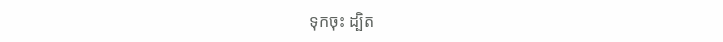ទុកចុះ ដ្បិត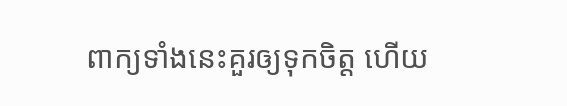ពាក្យទាំងនេះគួរឲ្យទុកចិត្ត ហើយ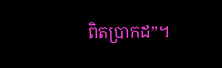ពិតប្រាកដ”។